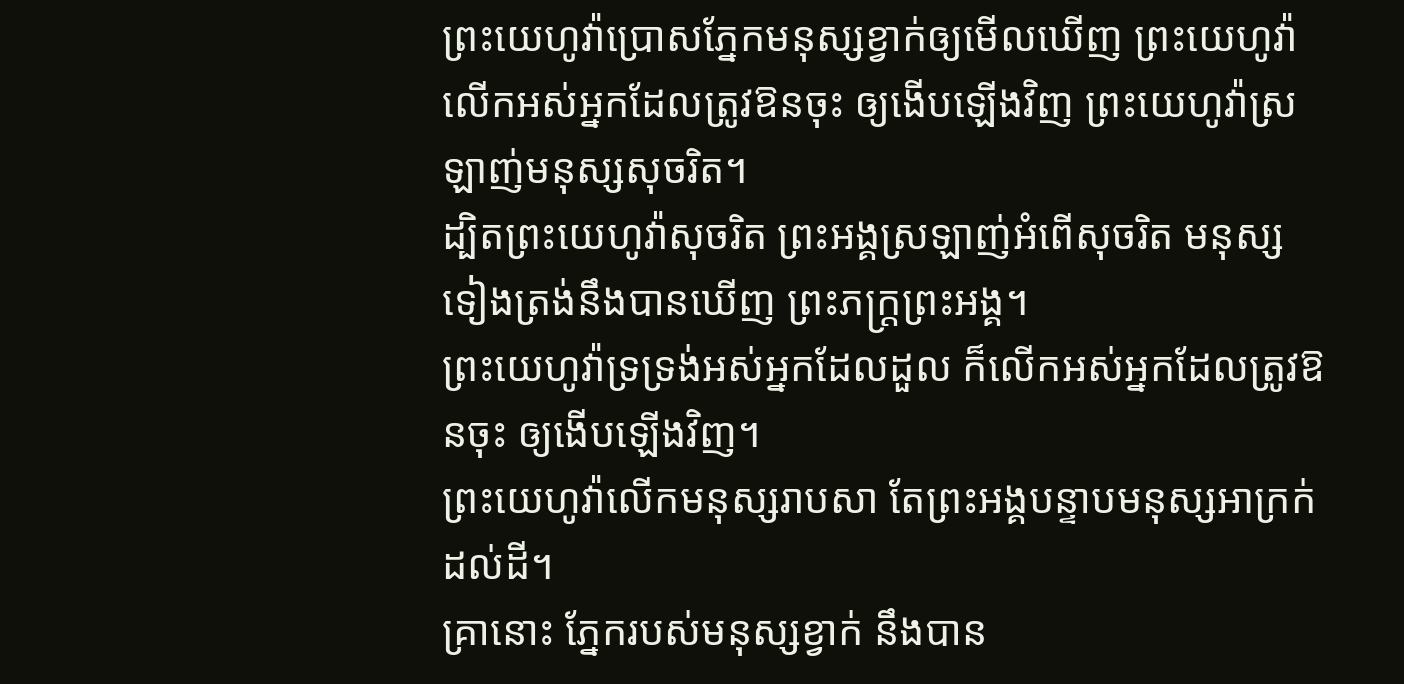ព្រះយេហូវ៉ាប្រោសភ្នែកមនុស្សខ្វាក់ឲ្យមើលឃើញ ព្រះយេហូវ៉ាលើកអស់អ្នកដែលត្រូវឱនចុះ ឲ្យងើបឡើងវិញ ព្រះយេហូវ៉ាស្រឡាញ់មនុស្សសុចរិត។
ដ្បិតព្រះយេហូវ៉ាសុចរិត ព្រះអង្គស្រឡាញ់អំពើសុចរិត មនុស្សទៀងត្រង់នឹងបានឃើញ ព្រះភក្ត្រព្រះអង្គ។
ព្រះយេហូវ៉ាទ្រទ្រង់អស់អ្នកដែលដួល ក៏លើកអស់អ្នកដែលត្រូវឱនចុះ ឲ្យងើបឡើងវិញ។
ព្រះយេហូវ៉ាលើកមនុស្សរាបសា តែព្រះអង្គបន្ទាបមនុស្សអាក្រក់ដល់ដី។
គ្រានោះ ភ្នែករបស់មនុស្សខ្វាក់ នឹងបាន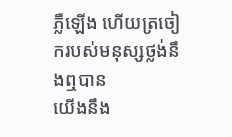ភ្លឺឡើង ហើយត្រចៀករបស់មនុស្សថ្លង់នឹងឮបាន
យើងនឹង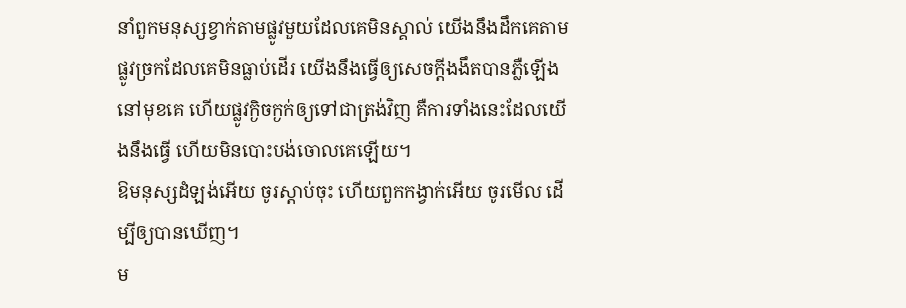នាំពួកមនុស្សខ្វាក់តាមផ្លូវមួយដែលគេមិនស្គាល់ យើងនឹងដឹកគេតាមផ្លូវច្រកដែលគេមិនធ្លាប់ដើរ យើងនឹងធ្វើឲ្យសេចក្ដីងងឹតបានភ្លឺឡើងនៅមុខគេ ហើយផ្លូវក្ងិចក្ងក់ឲ្យទៅជាត្រង់វិញ គឺការទាំងនេះដែលយើងនឹងធ្វើ ហើយមិនបោះបង់ចោលគេឡើយ។
ឱមនុស្សដំឡង់អើយ ចូរស្តាប់ចុះ ហើយពួកកង្វាក់អើយ ចូរមើល ដើម្បីឲ្យបានឃើញ។
ម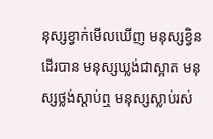នុស្សខ្វាក់មើលឃើញ មនុស្សខ្វិនដើរបាន មនុស្សឃ្លង់ជាស្អាត មនុស្សថ្លង់ស្តាប់ឮ មនុស្សស្លាប់រស់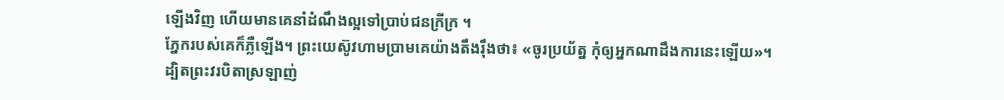ឡើងវិញ ហើយមានគេនាំដំណឹងល្អទៅប្រាប់ជនក្រីក្រ ។
ភ្នែករបស់គេក៏ភ្លឺឡើង។ ព្រះយេស៊ូវហាមប្រាមគេយ៉ាងតឹងរ៉ឹងថា៖ «ចូរប្រយ័ត្ន កុំឲ្យអ្នកណាដឹងការនេះឡើយ»។
ដ្បិតព្រះវរបិតាស្រឡាញ់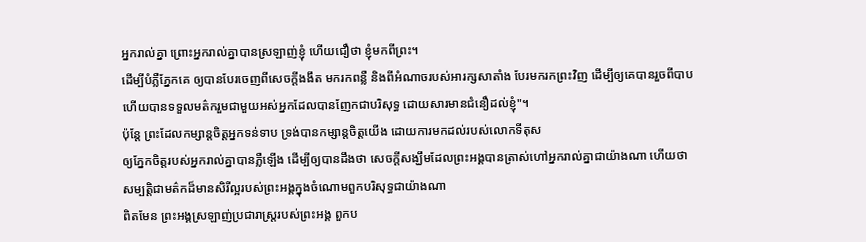អ្នករាល់គ្នា ព្រោះអ្នករាល់គ្នាបានស្រឡាញ់ខ្ញុំ ហើយជឿថា ខ្ញុំមកពីព្រះ។
ដើម្បីបំភ្លឺភ្នែកគេ ឲ្យបានបែរចេញពីសេចក្តីងងឹត មករកពន្លឺ និងពីអំណាចរបស់អារក្សសាតាំង បែរមករកព្រះវិញ ដើម្បីឲ្យគេបានរួចពីបាប ហើយបានទទួលមត៌ករួមជាមួយអស់អ្នកដែលបានញែកជាបរិសុទ្ធ ដោយសារមានជំនឿដល់ខ្ញុំ"។
ប៉ុន្តែ ព្រះដែលកម្សាន្តចិត្តអ្នកទន់ទាប ទ្រង់បានកម្សាន្តចិត្តយើង ដោយការមកដល់របស់លោកទីតុស
ឲ្យភ្នែកចិត្តរបស់អ្នករាល់គ្នាបានភ្លឺឡើង ដើម្បីឲ្យបានដឹងថា សេចក្ដីសង្ឃឹមដែលព្រះអង្គបានត្រាស់ហៅអ្នករាល់គ្នាជាយ៉ាងណា ហើយថា សម្បត្តិជាមត៌កដ៏មានសិរីល្អរបស់ព្រះអង្គក្នុងចំណោមពួកបរិសុទ្ធជាយ៉ាងណា
ពិតមែន ព្រះអង្គស្រឡាញ់ប្រជារាស្ត្ររបស់ព្រះអង្គ ពួកប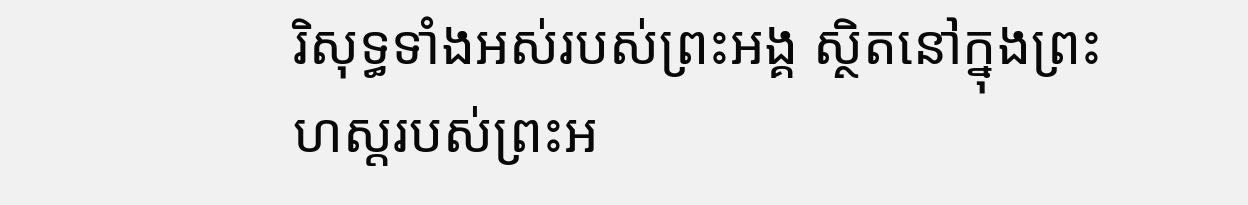រិសុទ្ធទាំងអស់របស់ព្រះអង្គ ស្ថិតនៅក្នុងព្រះហស្តរបស់ព្រះអ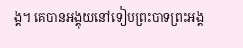ង្គ។ គេបានអង្គុយនៅទៀបព្រះបាទព្រះអង្គ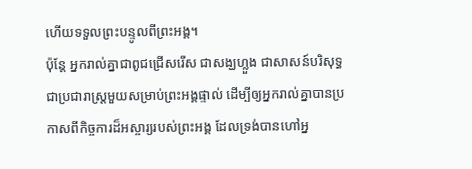ហើយទទួលព្រះបន្ទូលពីព្រះអង្គ។
ប៉ុន្តែ អ្នករាល់គ្នាជាពូជជ្រើសរើស ជាសង្ឃហ្លួង ជាសាសន៍បរិសុទ្ធ ជាប្រជារាស្ត្រមួយសម្រាប់ព្រះអង្គផ្ទាល់ ដើម្បីឲ្យអ្នករាល់គ្នាបានប្រកាសពីកិច្ចការដ៏អស្ចារ្យរបស់ព្រះអង្គ ដែលទ្រង់បានហៅអ្ន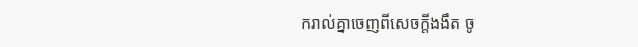ករាល់គ្នាចេញពីសេចក្តីងងឹត ចូ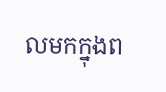លមកក្នុងព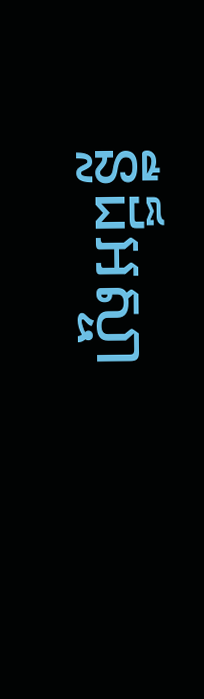ន្លឺដ៏អស្ចា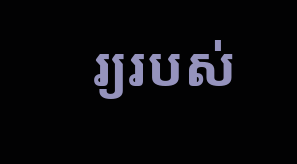រ្យរបស់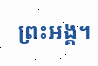ព្រះអង្គ។